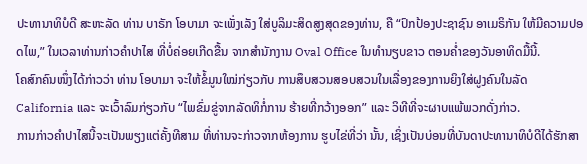ປະທານາທິບໍດີ ສະຫະລັດ ທ່ານ ບາຣັກ ໂອບາມາ ຈະເພັ່ງເລັງ ໃສ່ບູລິມະສິດສູງສຸດຂອງທ່ານ, ຄື “ປົກປ້ອງປະຊາຊົນ ອາເມຣິກັນ ໃຫ້ມີຄວາມປອດໄພ,” ໃນເວລາທ່ານກ່າວຄຳປາໄສ ທີ່ບໍ່ຄ່ອຍເກີດຂື້ນ ຈາກສຳນັກງານ Oval Office ໃນທຳນຽບຂາວ ຕອນຄ່ຳຂອງວັນອາທິດມື້ນີ້.
ໂຄສົກຄົນໜຶ່ງໄດ້ກ່າວວ່າ ທ່ານ ໂອບາມາ ຈະໃຫ້ຂໍ້ມູນໃໝ່ກ່ຽວກັບ ການສຶບສວນສອບສວນໃນເລື່ອງຂອງການຍິງໃສ່ຝູງຄົນໃນລັດ California ແລະ ຈະເວົ້າລົມກ່ຽວກັບ “ໄພຂົ່ມຂູ່ຈາກລັດທິກໍ່ການ ຮ້າຍທີ່ກວ້າງອອກ” ແລະ ວິທີທີ່ຈະຜາບແພ້ພວກດັ່ງກ່າວ.
ການກ່າວຄຳປາໄສນີ້ຈະເປັນພຽງແຕ່ຄັ້ງທີສາມ ທີ່ທ່ານຈະກ່າວຈາກຫ້ອງການ ຮູບໄຂ່ທີ່ວ່າ ນັ້ນ, ເຊິ່ງເປັນບ່ອນທີ່ບັນດາປະທານາທິບໍດີໄດ້ຮັກສາ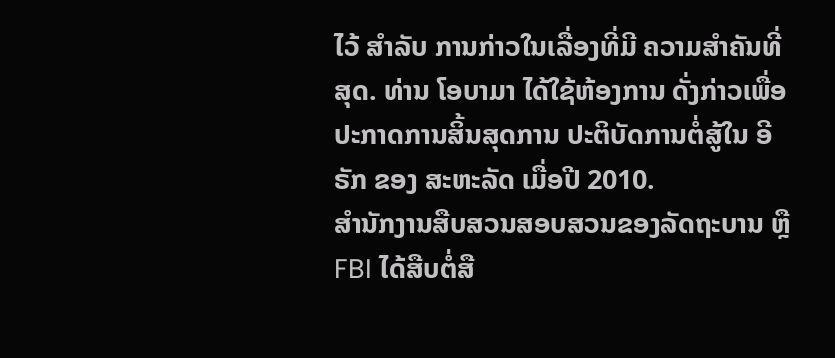ໄວ້ ສຳລັບ ການກ່າວໃນເລື່ອງທີ່ມີ ຄວາມສຳຄັນທີ່ສຸດ. ທ່ານ ໂອບາມາ ໄດ້ໃຊ້ຫ້ອງການ ດັ່ງກ່າວເພື່ອປະກາດການສິ້ນສຸດການ ປະຕິບັດການຕໍ່ສູ້ໃນ ອີຣັກ ຂອງ ສະຫະລັດ ເມື່ອປີ 2010.
ສຳນັກງານສືບສວນສອບສວນຂອງລັດຖະບານ ຫຼື FBI ໄດ້ສືບຕໍ່ສື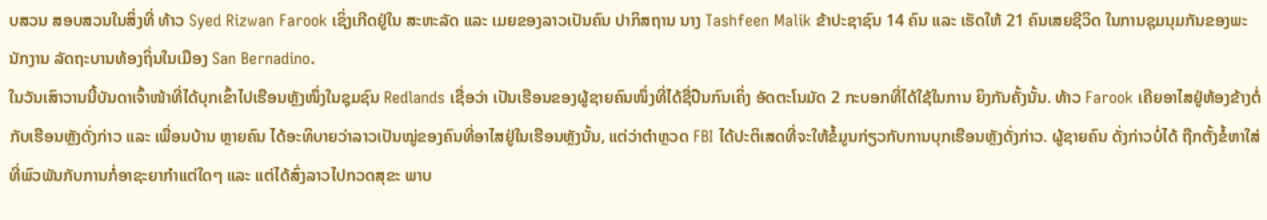ບສວນ ສອບສວນໃນສິ່ງທີ່ ທ້າວ Syed Rizwan Farook ເຊິ່ງເກີດຢູ່ໃນ ສະຫະລັດ ແລະ ເມຍຂອງລາວເປັນຄົນ ປາກິສຖານ ນາງ Tashfeen Malik ຂ້າປະຊາຊົນ 14 ຄົນ ແລະ ເຮັດໃຫ້ 21 ຄົນເສຍຊີວິດ ໃນການຊຸມນຸມກັນຂອງພະນັກງານ ລັດຖະບານທ້ອງຖິ່ນໃນເມືອງ San Bernadino.
ໃນວັນເສົາວານນີ້ບັນດາເຈົ້າໜ້າທີ່ໄດ້ບຸກເຂົ້າໄປເຮືອນຫຼັງໜຶ່ງໃນຊຸມຊົນ Redlands ເຊື່ອວ່າ ເປັນເຮືອນຂອງຜູ້ຊາຍຄົນໜຶ່ງທີ່ໄດ້ຊື່ປືນກົນເຄິ່ງ ອັດຕະໂນມັດ 2 ກະບອກທີ່ໄດ້ໃຊ້ໃນການ ຍິງກັນຄັ້ງນັ້ນ. ທ້າວ Farook ເຄີຍອາໄສຢູ່ຫ້ອງຂ້າງຕໍ່ກັບເຮືອນຫຼັງດັ່ງກ່າວ ແລະ ເພື່ອນບ້ານ ຫຼາຍຄົນ ໄດ້ອະທິບາຍວ່າລາວເປັນໝູ່ຂອງຄົນທີ່ອາໄສຢູ່ໃນເຮືອນຫຼັງນັ້ນ, ແຕ່ວ່າຕຳຫຼວດ FBI ໄດ້ປະຕິເສດທີ່ຈະໃຫ້ຂໍ້ມູນກ່ຽວກັບການບຸກເຮືອນຫຼັງດັ່ງກ່າວ. ຜູ້ຊາຍຄົນ ດັ່ງກ່າວບໍ່ໄດ້ ຖືກຕັ້ງຂໍ້ຫາໃສ່ທີ່ພົວພັນກັບການກໍ່ອາຊະຍາກຳແຕ່ໃດໆ ແລະ ແຕ່ໄດ້ສົ່ງລາວໄປກວດສຸຂະ ພາບ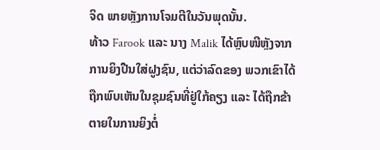ຈິດ ພາຍຫຼັງການໂຈມຕີໃນວັນພຸດນັ້ນ.
ທ້າວ Farook ແລະ ນາງ Malik ໄດ້ຫຼົບໜີຫຼັງຈາກການຍິງປືນໃສ່ຝູງຊົນ, ແຕ່ວ່າລົດຂອງ ພວກເຂົາໄດ້ຖືກພົບເຫັນໃນຊຸມຊົນທີ່ຢູ່ໃກ້ຄຽງ ແລະ ໄດ້ຖືກຂ້າ ຕາຍໃນການຍິງຕໍ່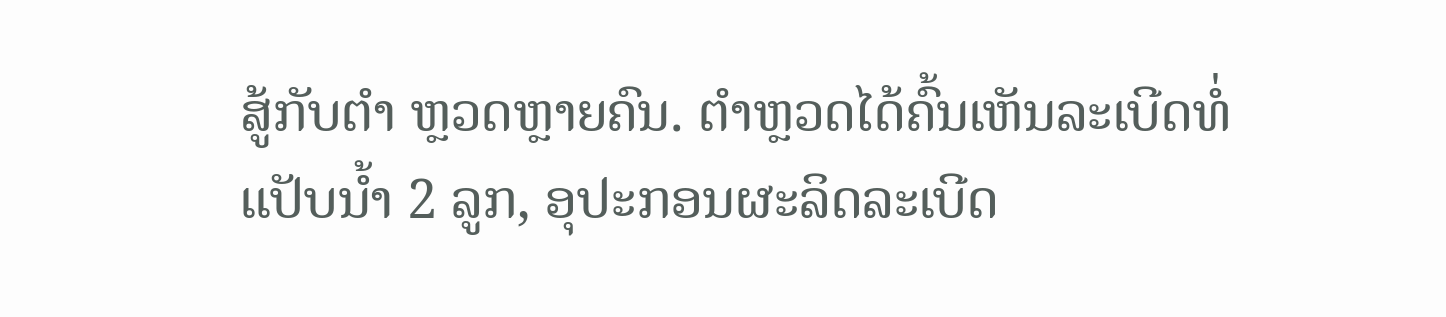ສູ້ກັບຕຳ ຫຼວດຫຼາຍຄົນ. ຕຳຫຼວດໄດ້ຄົ້ນເຫັນລະເບີດທໍ່ແປັບນໍ້າ 2 ລູກ, ອຸປະກອນຜະລິດລະເບີດ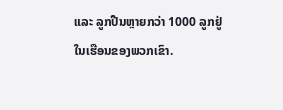ແລະ ລູກປືນຫຼາຍກວ່າ 1000 ລູກຢູ່ໃນເຮືອນຂອງພວກເຂົາ.